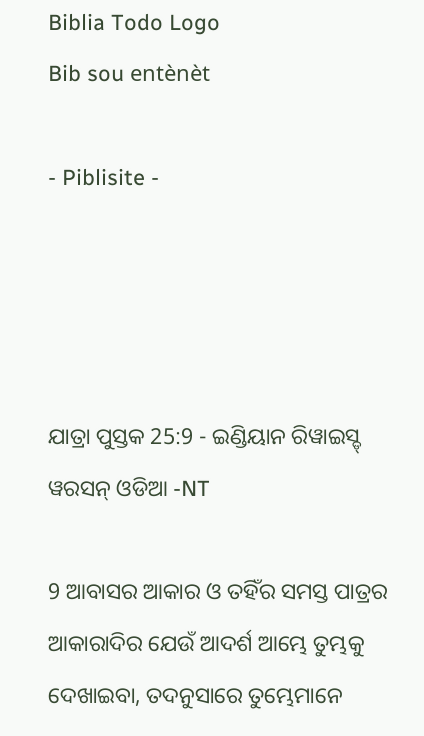Biblia Todo Logo
Bib sou entènèt

- Piblisite -




ଯାତ୍ରା ପୁସ୍ତକ 25:9 - ଇଣ୍ଡିୟାନ ରିୱାଇସ୍ଡ୍ ୱରସନ୍ ଓଡିଆ -NT

9 ଆବାସର ଆକାର ଓ ତହିଁର ସମସ୍ତ ପାତ୍ରର ଆକାରାଦିର ଯେଉଁ ଆଦର୍ଶ ଆମ୍ଭେ ତୁମ୍ଭକୁ ଦେଖାଇବା, ତଦନୁସାରେ ତୁମ୍ଭେମାନେ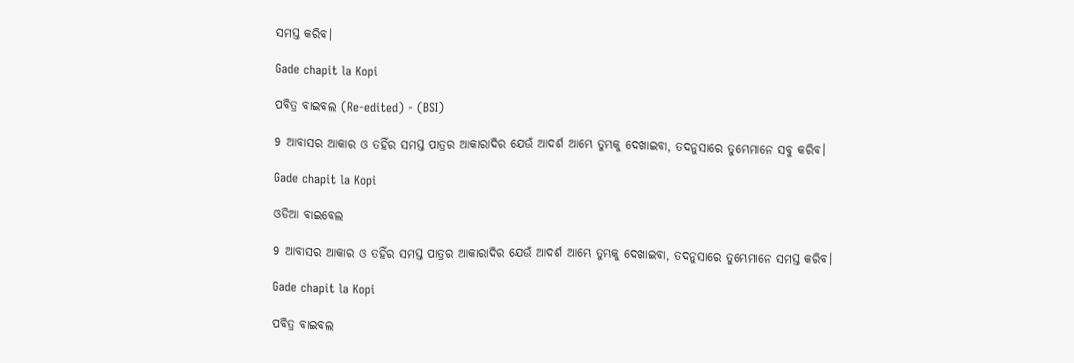ସମସ୍ତ କରିବ।

Gade chapit la Kopi

ପବିତ୍ର ବାଇବଲ (Re-edited) - (BSI)

9 ଆବାସର ଆକାର ଓ ତହିଁର ସମସ୍ତ ପାତ୍ରର ଆକାରାଦିର ଯେଉଁ ଆଦର୍ଶ ଆମ୍ଭେ ତୁମ୍ଭକୁ ଦେଖାଇବା, ତଦନୁସାରେ ତୁମ୍ଭେମାନେ ସବୁ କରିବ।

Gade chapit la Kopi

ଓଡିଆ ବାଇବେଲ

9 ଆବାସର ଆକାର ଓ ତହିଁର ସମସ୍ତ ପାତ୍ରର ଆକାରାଦିର ଯେଉଁ ଆଦର୍ଶ ଆମ୍ଭେ ତୁମ୍ଭକୁ ଦେଖାଇବା, ତଦନୁସାରେ ତୁମ୍ଭେମାନେ ସମସ୍ତ କରିବ।

Gade chapit la Kopi

ପବିତ୍ର ବାଇବଲ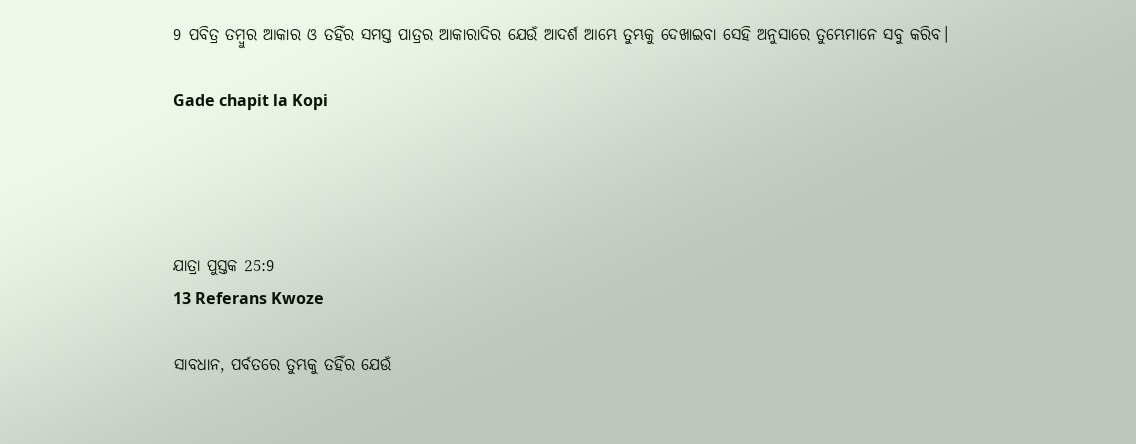9 ପବିତ୍ର ତମ୍ବୁର ଆକାର ଓ ତହିଁର ସମସ୍ତ ପାତ୍ରର ଆକାରାଦିର ଯେଉଁ ଆଦର୍ଶ ଆମ୍ଭେ ତୁମ୍ଭକୁ ଦେଖାଇବା ସେହି ଅନୁସାରେ ତୁମ୍ଭେମାନେ ସବୁ କରିବ।

Gade chapit la Kopi




ଯାତ୍ରା ପୁସ୍ତକ 25:9
13 Referans Kwoze

ସାବଧାନ, ପର୍ବତରେ ତୁମ୍ଭକୁ ତହିଁର ଯେଉଁ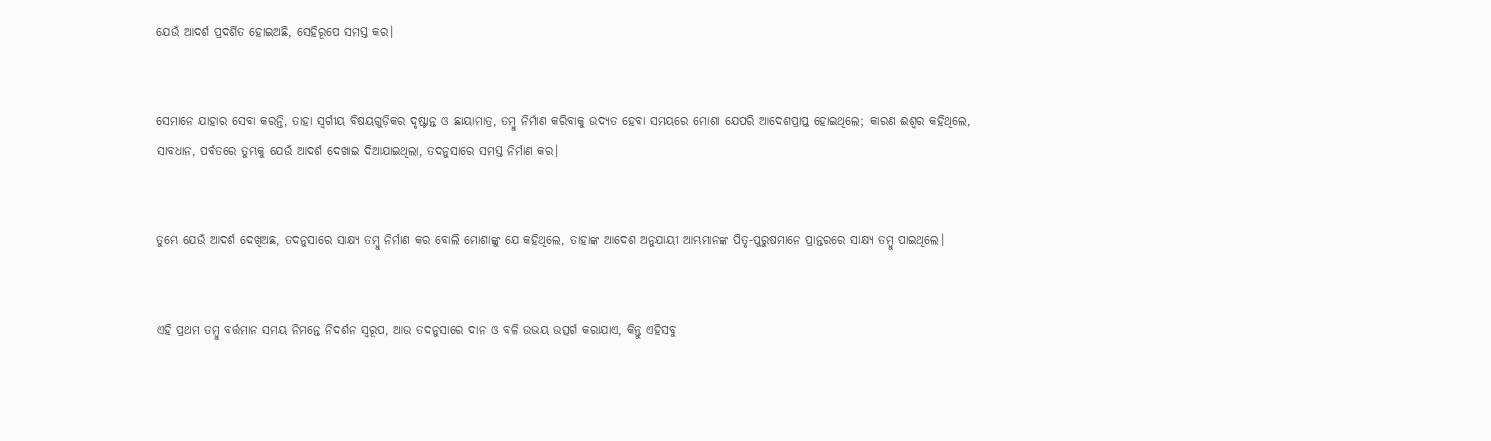ଯେଉଁ ଆଦର୍ଶ ପ୍ରଦର୍ଶିତ ହୋଇଅଛି, ସେହିରୂପେ ସମସ୍ତ କର।


ସେମାନେ ଯାହାର ସେବା କରନ୍ତି, ତାହା ସ୍ୱର୍ଗୀୟ ବିଷୟଗୁଡ଼ିକର ଦୃଷ୍ଟାନ୍ତ ଓ ଛାୟାମାତ୍ର, ତମ୍ବୁ ନିର୍ମାଣ କରିବାକୁ ଉଦ୍ୟତ ହେବା ସମୟରେ ମୋଶା ଯେପରି ଆଦେଶପ୍ରାପ୍ତ ହୋଇଥିଲେ; କାରଣ ଈଶ୍ବର କହିଥିଲେ, ସାବଧାନ, ପର୍ବତରେ ତୁମ୍ଭକୁ ଯେଉଁ ଆଦର୍ଶ ଦେଖାଇ ଦିଆଯାଇଥିଲା, ତଦନୁସାରେ ସମସ୍ତ ନିର୍ମାଣ କର।


ତୁମ୍ଭେ ଯେଉଁ ଆଦର୍ଶ ଦେଖିଅଛ, ତଦନୁସାରେ ସାକ୍ଷ୍ୟ ତମ୍ବୁ ନିର୍ମାଣ କର ବୋଲି ମୋଶାଙ୍କୁ ଯେ କହିଥିଲେ, ତାହାଙ୍କ ଆଦେଶ ଅନୁଯାୟୀ ଆମ୍ଭମାନଙ୍କ ପିତୃ-ପୁରୁଷମାନେ ପ୍ରାନ୍ତରରେ ସାକ୍ଷ୍ୟ ତମ୍ବୁ ପାଇଥିଲେ।


ଏହି ପ୍ରଥମ ତମ୍ବୁ ବର୍ତ୍ତମାନ ସମୟ ନିମନ୍ତେ ନିଦର୍ଶନ ସ୍ୱରୂପ, ଆଉ ତଦନୁସାରେ ଦାନ ଓ ବଳି ଉଭୟ ଉତ୍ସର୍ଗ କରାଯାଏ, କିନ୍ତୁ ଏହିସବୁ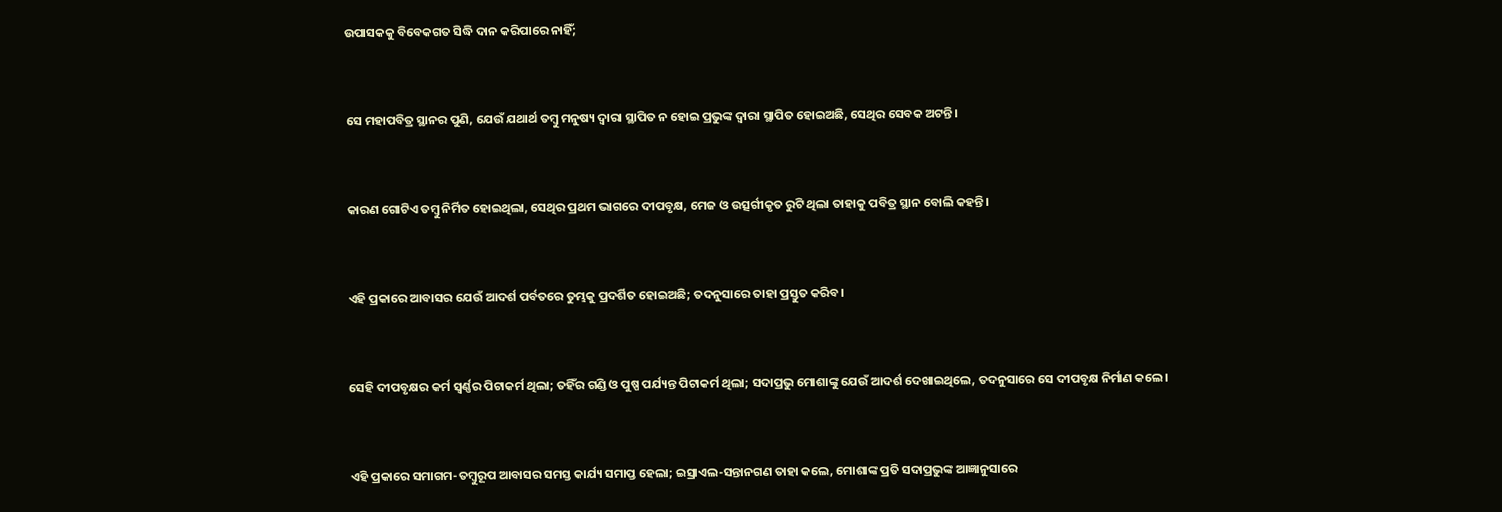ଉପାସକକୁ ବିବେକଗତ ସିଦ୍ଧି ଦାନ କରିପାରେ ନାହିଁ;


ସେ ମହାପବିତ୍ର ସ୍ଥାନର ପୁଣି, ଯେଉଁ ଯଥାର୍ଥ ତମ୍ବୁ ମନୁଷ୍ୟ ଦ୍ୱାରା ସ୍ଥାପିତ ନ ହୋଇ ପ୍ରଭୁଙ୍କ ଦ୍ୱାରା ସ୍ଥାପିତ ହୋଇଅଛି, ସେଥିର ସେବକ ଅଟନ୍ତି।


କାରଣ ଗୋଟିଏ ତମ୍ବୁ ନିର୍ମିତ ହୋଇଥିଲା, ସେଥିର ପ୍ରଥମ ଭାଗରେ ଦୀପବୃକ୍ଷ, ମେଜ ଓ ଉତ୍ସର୍ଗୀକୃତ ରୁଟି ଥିଲା ତାହାକୁ ପବିତ୍ର ସ୍ଥାନ ବୋଲି କହନ୍ତି।


ଏହି ପ୍ରକାରେ ଆବାସର ଯେଉଁ ଆଦର୍ଶ ପର୍ବତରେ ତୁମ୍ଭକୁ ପ୍ରଦର୍ଶିତ ହୋଇଅଛି; ତଦନୁସାରେ ତାହା ପ୍ରସ୍ତୁତ କରିବ।


ସେହି ଦୀପବୃକ୍ଷର କର୍ମ ସ୍ୱର୍ଣ୍ଣର ପିଟାକର୍ମ ଥିଲା; ତହିଁର ଗଣ୍ଡି ଓ ପୁଷ୍ପ ପର୍ଯ୍ୟନ୍ତ ପିଟାକର୍ମ ଥିଲା; ସଦାପ୍ରଭୁ ମୋଶାଙ୍କୁ ଯେଉଁ ଆଦର୍ଶ ଦେଖାଇଥିଲେ, ତଦନୁସାରେ ସେ ଦୀପବୃକ୍ଷ ନିର୍ମାଣ କଲେ।


ଏହି ପ୍ରକାରେ ସମାଗମ-ତମ୍ବୁରୂପ ଆବାସର ସମସ୍ତ କାର୍ଯ୍ୟ ସମାପ୍ତ ହେଲା; ଇସ୍ରାଏଲ-ସନ୍ତାନଗଣ ତାହା କଲେ, ମୋଶାଙ୍କ ପ୍ରତି ସଦାପ୍ରଭୁଙ୍କ ଆଜ୍ଞାନୁସାରେ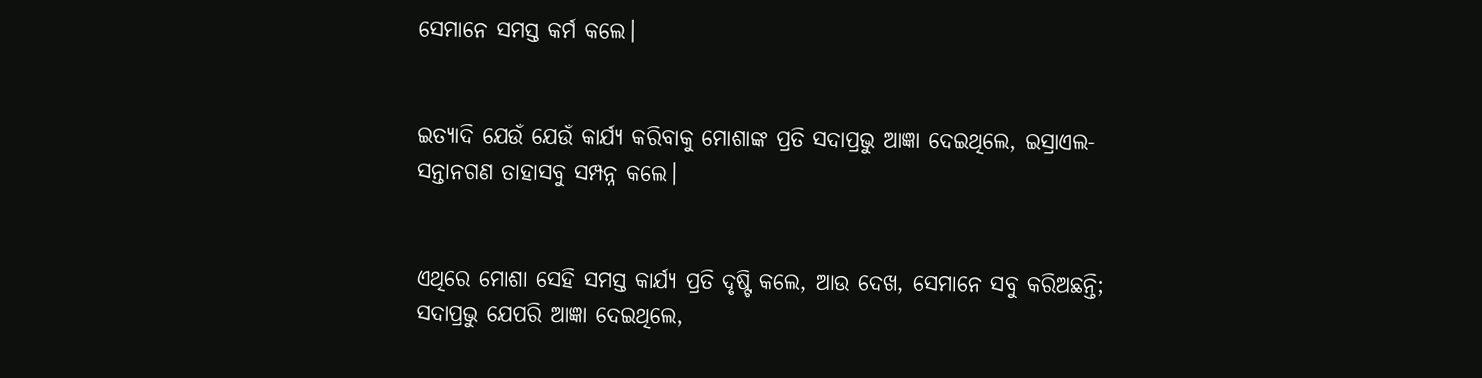ସେମାନେ ସମସ୍ତ କର୍ମ କଲେ।


ଇତ୍ୟାଦି ଯେଉଁ ଯେଉଁ କାର୍ଯ୍ୟ କରିବାକୁ ମୋଶାଙ୍କ ପ୍ରତି ସଦାପ୍ରଭୁ ଆଜ୍ଞା ଦେଇଥିଲେ, ଇସ୍ରାଏଲ-ସନ୍ତାନଗଣ ତାହାସବୁ ସମ୍ପନ୍ନ କଲେ।


ଏଥିରେ ମୋଶା ସେହି ସମସ୍ତ କାର୍ଯ୍ୟ ପ୍ରତି ଦୃଷ୍ଟି କଲେ, ଆଉ ଦେଖ, ସେମାନେ ସବୁ କରିଅଛନ୍ତି; ସଦାପ୍ରଭୁ ଯେପରି ଆଜ୍ଞା ଦେଇଥିଲେ,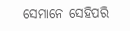ସେମାନେ ସେହିପରି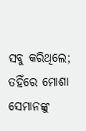ସବୁ କରିଥିଲେ; ତହିଁରେ ମୋଶା ସେମାନଙ୍କୁ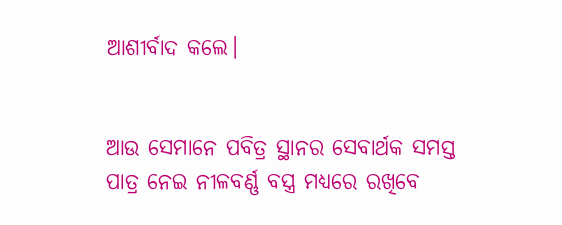ଆଶୀର୍ବାଦ କଲେ।


ଆଉ ସେମାନେ ପବିତ୍ର ସ୍ଥାନର ସେବାର୍ଥକ ସମସ୍ତ ପାତ୍ର ନେଇ ନୀଳବର୍ଣ୍ଣ ବସ୍ତ୍ର ମଧ୍ୟରେ ରଖିବେ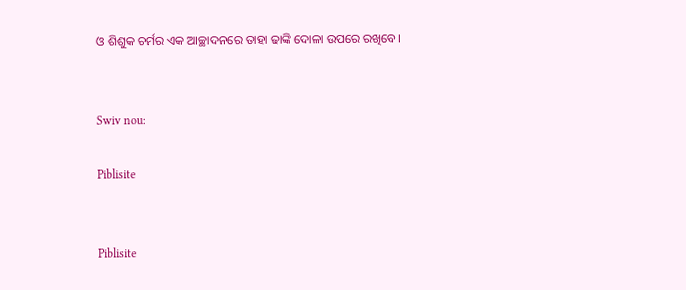ଓ ଶିଶୁକ ଚର୍ମର ଏକ ଆଚ୍ଛାଦନରେ ତାହା ଢାଙ୍କି ଦୋଳା ଉପରେ ରଖିବେ।


Swiv nou:

Piblisite


Piblisite